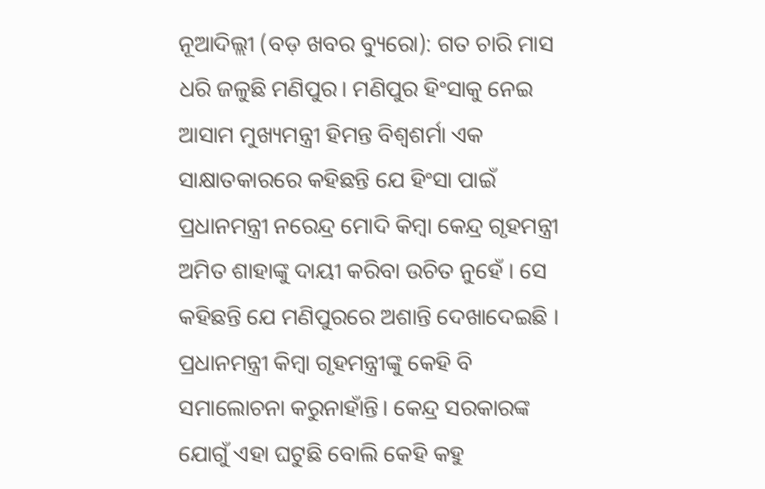ନୂଆଦିଲ୍ଲୀ (ବଡ଼ ଖବର ବ୍ୟୁରୋ): ଗତ ଚାରି ମାସ ଧରି ଜଳୁଛି ମଣିପୁର। ମଣିପୁର ହିଂସାକୁ ନେଇ ଆସାମ ମୁଖ୍ୟମନ୍ତ୍ରୀ ହିମନ୍ତ ବିଶ୍ୱଶର୍ମା ଏକ ସାକ୍ଷାତକାରରେ କହିଛନ୍ତି ଯେ ହିଂସା ପାଇଁ ପ୍ରଧାନମନ୍ତ୍ରୀ ନରେନ୍ଦ୍ର ମୋଦି କିମ୍ବା କେନ୍ଦ୍ର ଗୃହମନ୍ତ୍ରୀ ଅମିତ ଶାହାଙ୍କୁ ଦାୟୀ କରିବା ଉଚିତ ନୁହେଁ । ସେ କହିଛନ୍ତି ଯେ ମଣିପୁରରେ ଅଶାନ୍ତି ଦେଖାଦେଇଛି । ପ୍ରଧାନମନ୍ତ୍ରୀ କିମ୍ବା ଗୃହମନ୍ତ୍ରୀଙ୍କୁ କେହି ବି ସମାଲୋଚନା କରୁନାହାଁନ୍ତି। କେନ୍ଦ୍ର ସରକାରଙ୍କ ଯୋଗୁଁ ଏହା ଘଟୁଛି ବୋଲି କେହି କହୁ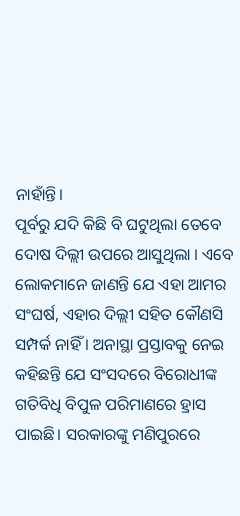ନାହାଁନ୍ତି।
ପୂର୍ବରୁ ଯଦି କିଛି ବି ଘଟୁଥିଲା ତେବେ ଦୋଷ ଦିଲ୍ଲୀ ଉପରେ ଆସୁଥିଲା । ଏବେ ଲୋକମାନେ ଜାଣନ୍ତି ଯେ ଏହା ଆମର ସଂଘର୍ଷ, ଏହାର ଦିଲ୍ଲୀ ସହିତ କୌଣସି ସମ୍ପର୍କ ନାହିଁ । ଅନାସ୍ଥା ପ୍ରସ୍ତାବକୁ ନେଇ କହିଛନ୍ତି ଯେ ସଂସଦରେ ବିରୋଧୀଙ୍କ ଗତିବିଧି ବିପୁଳ ପରିମାଣରେ ହ୍ରାସ ପାଇଛି। ସରକାରଙ୍କୁ ମଣିପୁରରେ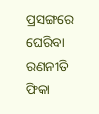ପ୍ରସଙ୍ଗରେ ଘେରିବା ରଣନୀତି ଫିକା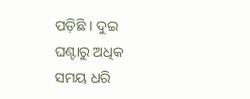ପଡ଼ିଛି । ଦୁଇ ଘଣ୍ଟାରୁ ଅଧିକ ସମୟ ଧରି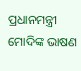ପ୍ରଧାନମନ୍ତ୍ରୀ ମୋଦିଙ୍କ ଭାଷଣ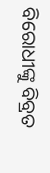ବିରୋଧୀଙ୍କୁ ବିବ୍ରତ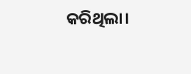କରିଥିଲା।